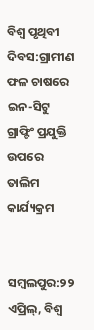ବିଶ୍ୱ ପୃଥିବୀ ଦିବସ:ଗ୍ରାମୀଣ ଫଳ ଚାଷରେ ଇନ-ସିଟୁ ଗ୍ରାଫ୍ଟିଂ ପ୍ରଯୁକ୍ତି ଉପରେ ତାଲିମ କାର୍ଯ୍ୟକ୍ରମ


ସମ୍ବଲପୁର:୨୨ ଏପ୍ରିଲ୍, ବିଶ୍ୱ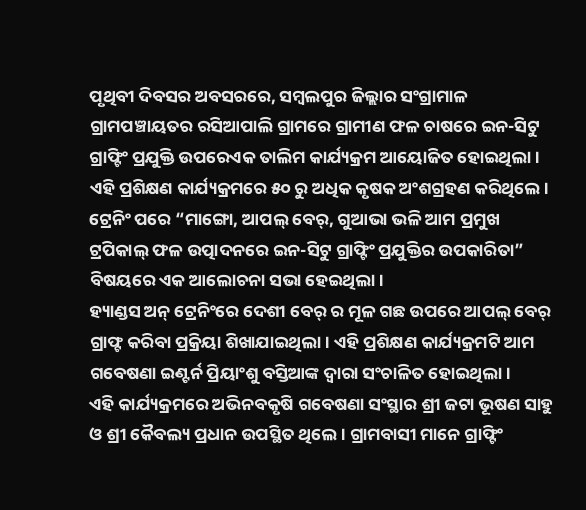ପୃଥିବୀ ଦିବସର ଅବସରରେ, ସମ୍ବଲପୁର ଜିଲ୍ଲାର ସଂଗ୍ରାମାଳ ଗ୍ରାମପଞ୍ଚାୟତର ରସିଆପାଲି ଗ୍ରାମରେ ଗ୍ରାମୀଣ ଫଳ ଚାଷରେ ଇନ-ସିଟୁ ଗ୍ରାଫ୍ଟିଂ ପ୍ରଯୁକ୍ତି ଉପରେଏକ ତାଲିମ କାର୍ଯ୍ୟକ୍ରମ ଆୟୋଜିତ ହୋଇଥିଲା। ଏହି ପ୍ରଶିକ୍ଷଣ କାର୍ଯ୍ୟକ୍ରମରେ ୫୦ ରୁ ଅଧିକ କୃଷକ ଅଂଶଗ୍ରହଣ କରିଥିଲେ।
ଟ୍ରେନିଂ ପରେ “ମାଙ୍ଗୋ, ଆପଲ୍ ବେର୍, ଗୁଆଭା ଭଳି ଆମ ପ୍ରମୁଖ ଟ୍ରପିକାଲ୍ ଫଳ ଉତ୍ପାଦନରେ ଇନ-ସିଟୁ ଗ୍ରାଫ୍ଟିଂ ପ୍ରଯୁକ୍ତିର ଉପକାରିତା” ବିଷୟରେ ଏକ ଆଲୋଚନା ସଭା ହେଇଥିଲା।
ହ୍ୟାଣ୍ଡସ ଅନ୍ ଟ୍ରେନିଂରେ ଦେଶୀ ବେର୍ ର ମୂଳ ଗଛ ଉପରେ ଆପଲ୍ ବେର୍ ଗ୍ରାଫ୍ଟ କରିବା ପ୍ରକ୍ରିୟା ଶିଖାଯାଇଥିଲା। ଏହି ପ୍ରଶିକ୍ଷଣ କାର୍ଯ୍ୟକ୍ରମଟି ଆମ ଗବେଷଣା ଇଣ୍ଟର୍ନ ପ୍ରିୟାଂଶୁ ବସ୍ତିଆଙ୍କ ଦ୍ୱାରା ସଂଚାଳିତ ହୋଇଥିଲା।
ଏହି କାର୍ଯ୍ୟକ୍ରମରେ ଅଭିନବକୃଷି ଗବେଷଣା ସଂସ୍ଥାର ଶ୍ରୀ ଜଟା ଭୂଷଣ ସାହୁ ଓ ଶ୍ରୀ କୈବଲ୍ୟ ପ୍ରଧାନ ଉପସ୍ଥିତ ଥିଲେ। ଗ୍ରାମବାସୀ ମାନେ ଗ୍ରାଫ୍ଟିଂ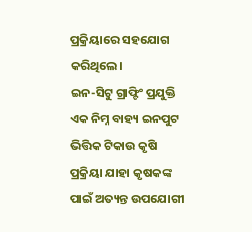ପ୍ରକ୍ରିୟାରେ ସହଯୋଗ କରିଥିଲେ।
ଇନ-ସିଟୁ ଗ୍ରାଫ୍ଟିଂ ପ୍ରଯୁକ୍ତି ଏକ ନିମ୍ନ ବାହ୍ୟ ଇନପୁଟ ଭିତ୍ତିକ ଟିକାଉ କୃଷି ପ୍ରକ୍ରିୟା ଯାହା କୃଷକଙ୍କ ପାଇଁ ଅତ୍ୟନ୍ତ ଉପଯୋଗୀ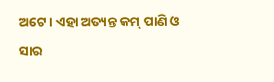ଅଟେ। ଏହା ଅତ୍ୟନ୍ତ କମ୍ ପାଣି ଓ ସାର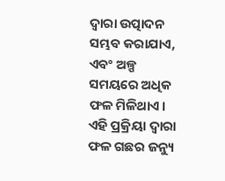ଦ୍ୱାରା ଉତ୍ପାଦନ ସମ୍ଭବ କରାଯାଏ, ଏବଂ ଅଳ୍ପ ସମୟରେ ଅଧିକ ଫଳ ମିଳିଥାଏ। ଏହି ପ୍ରକ୍ରିୟା ଦ୍ୱାରା ଫଳ ଗଛର ଜନ୍ୟୁ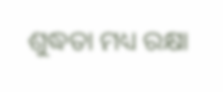ଶୁଦ୍ଧତା ମଧ୍ୟ ରକ୍ଷା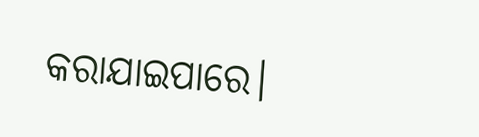କରାଯାଇପାରେ।